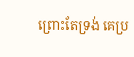ព្រោះតែទ្រង់ គេប្រ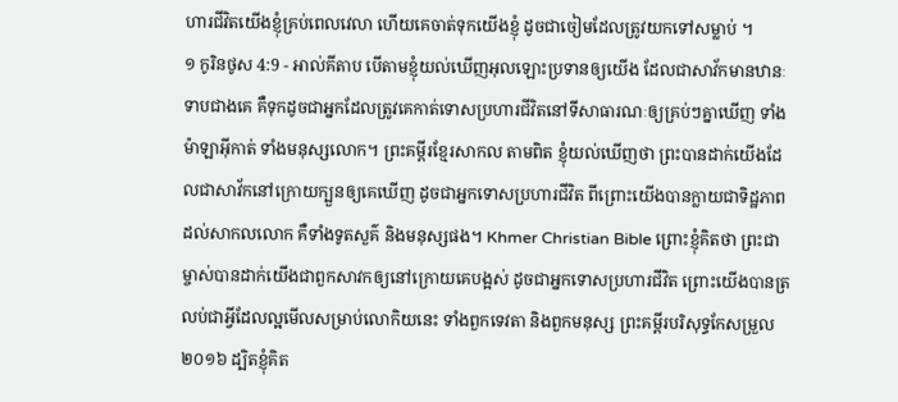ហារជីវិតយើងខ្ញុំគ្រប់ពេលវេលា ហើយគេចាត់ទុកយើងខ្ញុំ ដូចជាចៀមដែលត្រូវយកទៅសម្លាប់ ។
១ កូរិនថូស 4:9 - អាល់គីតាប បើតាមខ្ញុំយល់ឃើញអុលឡោះប្រទានឲ្យយើង ដែលជាសាវ័កមានឋានៈទាបជាងគេ គឺទុកដូចជាអ្នកដែលត្រូវគេកាត់ទោសប្រហារជីវិតនៅទីសាធារណៈឲ្យគ្រប់ៗគ្នាឃើញ ទាំងម៉ាឡាអ៊ីកាត់ ទាំងមនុស្សលោក។ ព្រះគម្ពីរខ្មែរសាកល តាមពិត ខ្ញុំយល់ឃើញថា ព្រះបានដាក់យើងដែលជាសាវ័កនៅក្រោយក្បួនឲ្យគេឃើញ ដូចជាអ្នកទោសប្រហារជីវិត ពីព្រោះយើងបានក្លាយជាទិដ្ឋភាពដល់សាកលលោក គឺទាំងទូតសួគ៌ និងមនុស្សផង។ Khmer Christian Bible ព្រោះខ្ញុំគិតថា ព្រះជាម្ចាស់បានដាក់យើងជាពួកសាវកឲ្យនៅក្រោយគេបង្អស់ ដូចជាអ្នកទោសប្រហារជីវិត ព្រោះយើងបានត្រលប់ជាអ្វីដែលល្អមើលសម្រាប់លោកិយនេះ ទាំងពួកទេវតា និងពួកមនុស្ស ព្រះគម្ពីរបរិសុទ្ធកែសម្រួល ២០១៦ ដ្បិតខ្ញុំគិត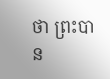ថា ព្រះបាន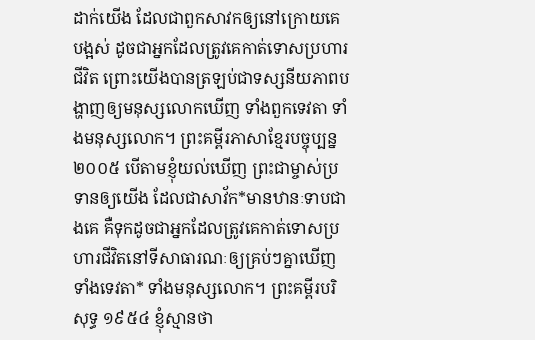ដាក់យើង ដែលជាពួកសាវកឲ្យនៅក្រោយគេបង្អស់ ដូចជាអ្នកដែលត្រូវគេកាត់ទោសប្រហារជីវិត ព្រោះយើងបានត្រឡប់ជាទស្សនីយភាពបង្ហាញឲ្យមនុស្សលោកឃើញ ទាំងពួកទេវតា ទាំងមនុស្សលោក។ ព្រះគម្ពីរភាសាខ្មែរបច្ចុប្បន្ន ២០០៥ បើតាមខ្ញុំយល់ឃើញ ព្រះជាម្ចាស់ប្រទានឲ្យយើង ដែលជាសាវ័ក*មានឋានៈទាបជាងគេ គឺទុកដូចជាអ្នកដែលត្រូវគេកាត់ទោសប្រហារជីវិតនៅទីសាធារណៈឲ្យគ្រប់ៗគ្នាឃើញ ទាំងទេវតា* ទាំងមនុស្សលោក។ ព្រះគម្ពីរបរិសុទ្ធ ១៩៥៤ ខ្ញុំស្មានថា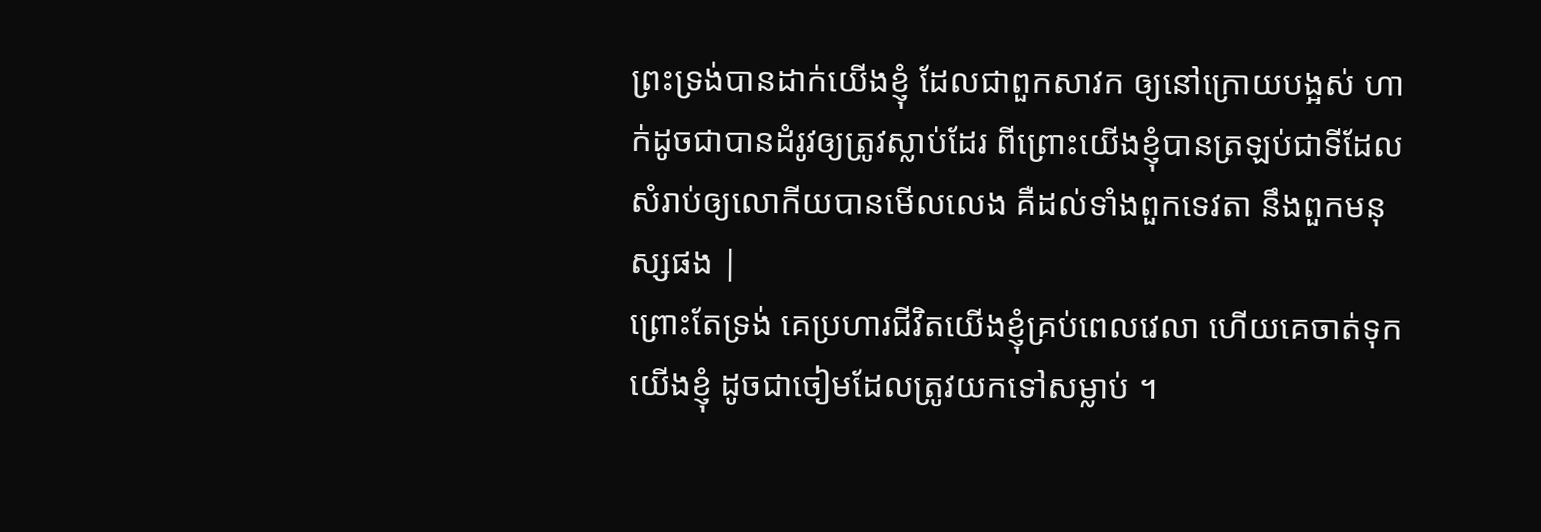ព្រះទ្រង់បានដាក់យើងខ្ញុំ ដែលជាពួកសាវក ឲ្យនៅក្រោយបង្អស់ ហាក់ដូចជាបានដំរូវឲ្យត្រូវស្លាប់ដែរ ពីព្រោះយើងខ្ញុំបានត្រឡប់ជាទីដែលសំរាប់ឲ្យលោកីយបានមើលលេង គឺដល់ទាំងពួកទេវតា នឹងពួកមនុស្សផង |
ព្រោះតែទ្រង់ គេប្រហារជីវិតយើងខ្ញុំគ្រប់ពេលវេលា ហើយគេចាត់ទុកយើងខ្ញុំ ដូចជាចៀមដែលត្រូវយកទៅសម្លាប់ ។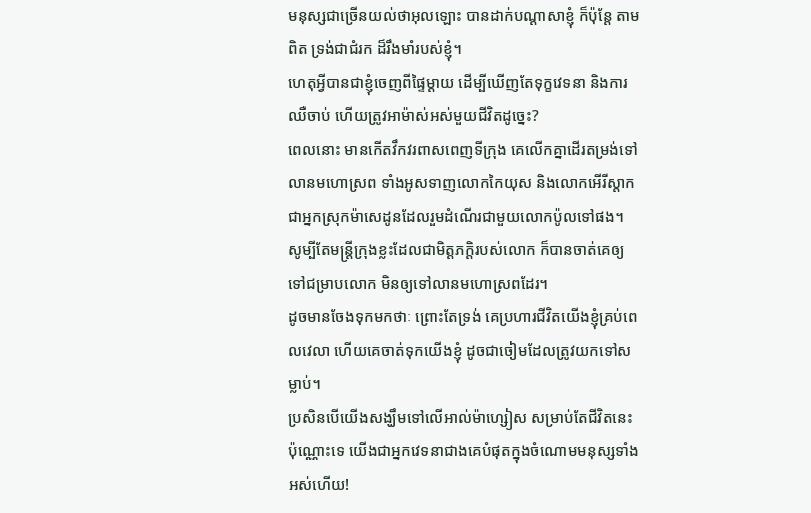មនុស្សជាច្រើនយល់ថាអុលឡោះ បានដាក់បណ្ដាសាខ្ញុំ ក៏ប៉ុន្តែ តាមពិត ទ្រង់ជាជំរក ដ៏រឹងមាំរបស់ខ្ញុំ។
ហេតុអ្វីបានជាខ្ញុំចេញពីផ្ទៃម្ដាយ ដើម្បីឃើញតែទុក្ខវេទនា និងការឈឺចាប់ ហើយត្រូវអាម៉ាស់អស់មួយជីវិតដូច្នេះ?
ពេលនោះ មានកើតវឹកវរពាសពេញទីក្រុង គេលើកគ្នាដើរតម្រង់ទៅលានមហោស្រព ទាំងអូសទាញលោកកៃយុស និងលោកអើរីស្ដាកជាអ្នកស្រុកម៉ាសេដូនដែលរួមដំណើរជាមួយលោកប៉ូលទៅផង។
សូម្បីតែមន្ដ្រីក្រុងខ្លះដែលជាមិត្ដភក្ដិរបស់លោក ក៏បានចាត់គេឲ្យទៅជម្រាបលោក មិនឲ្យទៅលានមហោស្រពដែរ។
ដូចមានចែងទុកមកថាៈ ព្រោះតែទ្រង់ គេប្រហារជីវិតយើងខ្ញុំគ្រប់ពេលវេលា ហើយគេចាត់ទុកយើងខ្ញុំ ដូចជាចៀមដែលត្រូវយកទៅសម្លាប់។
ប្រសិនបើយើងសង្ឃឹមទៅលើអាល់ម៉ាហ្សៀស សម្រាប់តែជីវិតនេះប៉ុណ្ណោះទេ យើងជាអ្នកវេទនាជាងគេបំផុតក្នុងចំណោមមនុស្សទាំងអស់ហើយ!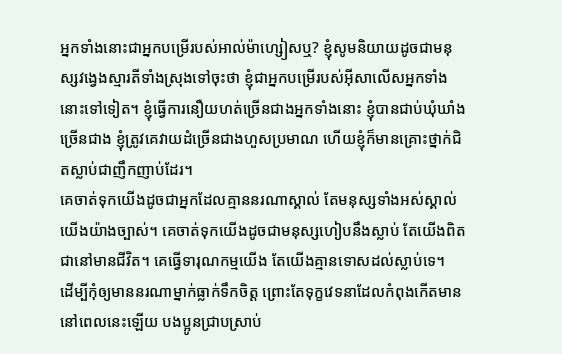អ្នកទាំងនោះជាអ្នកបម្រើរបស់អាល់ម៉ាហ្សៀសឬ? ខ្ញុំសូមនិយាយដូចជាមនុស្សវង្វេងស្មារតីទាំងស្រុងទៅចុះថា ខ្ញុំជាអ្នកបម្រើរបស់អ៊ីសាលើសអ្នកទាំងនោះទៅទៀត។ ខ្ញុំធ្វើការនឿយហត់ច្រើនជាងអ្នកទាំងនោះ ខ្ញុំបានជាប់ឃុំឃាំងច្រើនជាង ខ្ញុំត្រូវគេវាយដំច្រើនជាងហួសប្រមាណ ហើយខ្ញុំក៏មានគ្រោះថ្នាក់ជិតស្លាប់ជាញឹកញាប់ដែរ។
គេចាត់ទុកយើងដូចជាអ្នកដែលគ្មាននរណាស្គាល់ តែមនុស្សទាំងអស់ស្គាល់យើងយ៉ាងច្បាស់។ គេចាត់ទុកយើងដូចជាមនុស្សហៀបនឹងស្លាប់ តែយើងពិតជានៅមានជីវិត។ គេធ្វើទារុណកម្មយើង តែយើងគ្មានទោសដល់ស្លាប់ទេ។
ដើម្បីកុំឲ្យមាននរណាម្នាក់ធ្លាក់ទឹកចិត្ដ ព្រោះតែទុក្ខវេទនាដែលកំពុងកើតមាននៅពេលនេះឡើយ បងប្អូនជ្រាបស្រាប់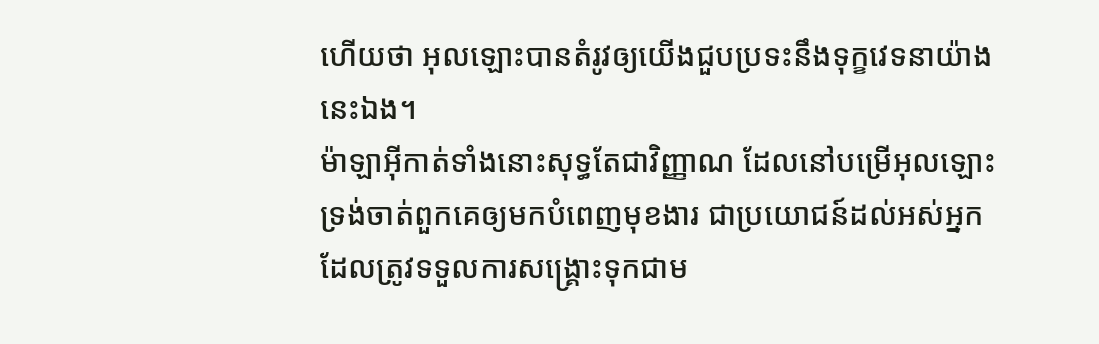ហើយថា អុលឡោះបានតំរូវឲ្យយើងជួបប្រទះនឹងទុក្ខវេទនាយ៉ាងនេះឯង។
ម៉ាឡាអ៊ីកាត់ទាំងនោះសុទ្ធតែជាវិញ្ញាណ ដែលនៅបម្រើអុលឡោះ ទ្រង់ចាត់ពួកគេឲ្យមកបំពេញមុខងារ ជាប្រយោជន៍ដល់អស់អ្នកដែលត្រូវទទួលការសង្គ្រោះទុកជាម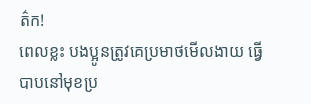ត៌ក!
ពេលខ្លះ បងប្អូនត្រូវគេប្រមាថមើលងាយ ធ្វើបាបនៅមុខប្រ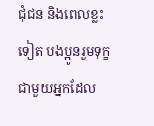ជុំជន និងពេលខ្លះទៀត បងប្អូនរួមទុក្ខជាមួយអ្នកដែល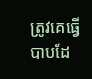ត្រូវគេធ្វើបាបដែ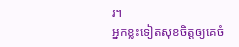រ។
អ្នកខ្លះទៀតសុខចិត្ដឲ្យគេចំ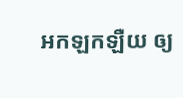អកឡកឡឺយ ឲ្យ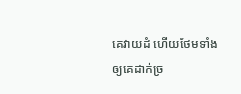គេវាយដំ ហើយថែមទាំងឲ្យគេដាក់ច្រ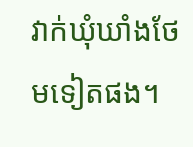វាក់ឃុំឃាំងថែមទៀតផង។